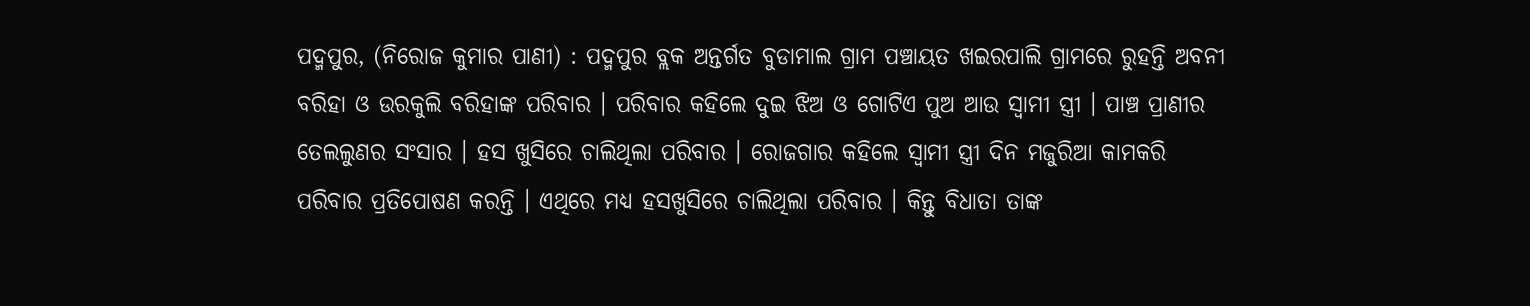ପଦ୍ମପୁର, (ନିରୋଜ କୁମାର ପାଣୀ) : ପଦ୍ମପୁର ବ୍ଲକ ଅନ୍ତର୍ଗତ ବୁଡାମାଲ ଗ୍ରାମ ପଞ୍ଚାୟତ ଖଇରପାଲି ଗ୍ରାମରେ ରୁହନ୍ତି ଅବନୀ ବରିହା ଓ ଉରକୁଲି ବରିହାଙ୍କ ପରିବାର । ପରିବାର କହିଲେ ଦୁଇ ଝିଅ ଓ ଗୋଟିଏ ପୁଅ ଆଉ ସ୍ୱାମୀ ସ୍ତ୍ରୀ । ପାଞ୍ଚ ପ୍ରାଣୀର ତେଲଲୁଣର ସଂସାର । ହସ ଖୁସିରେ ଚାଲିଥିଲା ପରିବାର । ରୋଜଗାର କହିଲେ ସ୍ଵାମୀ ସ୍ତ୍ରୀ ଦିନ ମଜୁରିଆ କାମକରି ପରିବାର ପ୍ରତିପୋଷଣ କରନ୍ତି । ଏଥିରେ ମଧ୍ୟ ହସଖୁସିରେ ଚାଲିଥିଲା ପରିବାର । କିନ୍ତୁ ବିଧାତା ତାଙ୍କ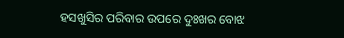ହସଖୁସିର ପରିବାର ଉପରେ ଦୁଃଖର ବୋଝ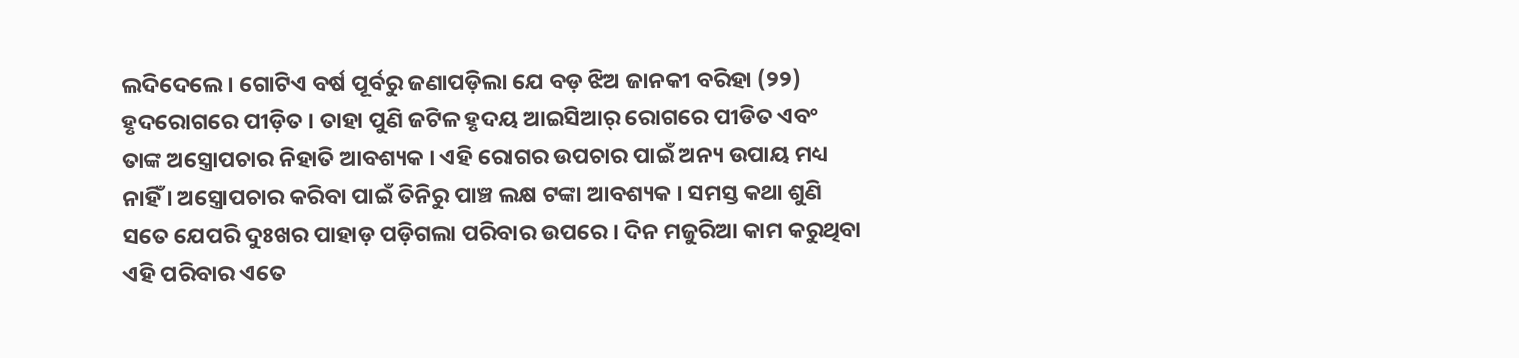ଲଦିଦେଲେ । ଗୋଟିଏ ବର୍ଷ ପୂର୍ବରୁ ଜଣାପଡ଼ିଲା ଯେ ବଡ଼ ଝିଅ ଜାନକୀ ବରିହା (୨୨) ହୃଦରୋଗରେ ପୀଡ଼ିତ । ତାହା ପୁଣି ଜଟିଳ ହୃଦୟ ଆଇସିଆର୍ ରୋଗରେ ପୀଡିତ ଏବଂ ତାଙ୍କ ଅସ୍ତ୍ରୋପଚାର ନିହାତି ଆବଶ୍ୟକ । ଏହି ରୋଗର ଉପଚାର ପାଇଁ ଅନ୍ୟ ଉପାୟ ମଧ୍ୟ ନାହିଁ । ଅସ୍ତ୍ରୋପଚାର କରିବା ପାଇଁ ତିନିରୁ ପାଞ୍ଚ ଲକ୍ଷ ଟଙ୍କା ଆବଶ୍ୟକ । ସମସ୍ତ କଥା ଶୁଣି ସତେ ଯେପରି ଦୁଃଖର ପାହାଡ଼ ପଡ଼ିଗଲା ପରିବାର ଉପରେ । ଦିନ ମଜୁରିଆ କାମ କରୁଥିବା ଏହି ପରିବାର ଏତେ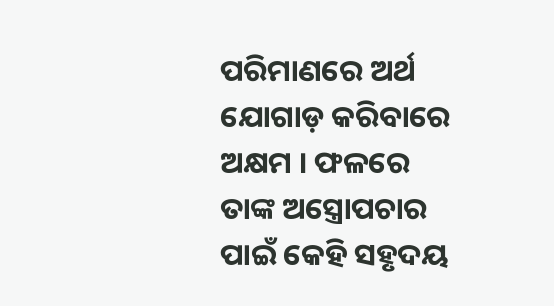ପରିମାଣରେ ଅର୍ଥ ଯୋଗାଡ଼ କରିବାରେ ଅକ୍ଷମ । ଫଳରେ ତାଙ୍କ ଅସ୍ତ୍ରୋପଚାର ପାଇଁ କେହି ସହୃଦୟ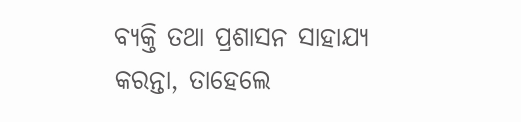ବ୍ୟକ୍ତି ତଥା ପ୍ରଶାସନ ସାହାଯ୍ୟ କରନ୍ତା, ତାହେଲେ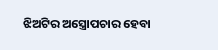ଝିଅଟିର ଅସ୍ତ୍ରୋପଚାର ହେବା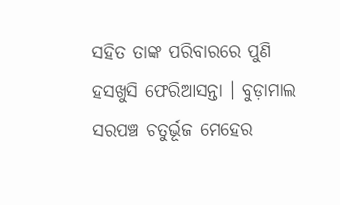ସହିତ ତାଙ୍କ ପରିବାରରେ ପୁଣି ହସଖୁସି ଫେରିଆସନ୍ତା । ବୁଡ଼ାମାଲ ସରପଞ୍ଚ ଚତୁର୍ଭୂଜ ମେହେର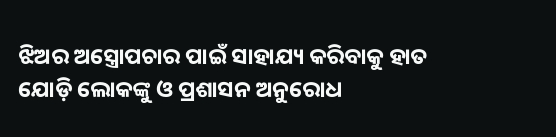ଝିଅର ଅସ୍ତ୍ରୋପଚାର ପାଇଁ ସାହାଯ୍ୟ କରିବାକୁ ହାତ ଯୋଡ଼ି ଲୋକଙ୍କୁ ଓ ପ୍ରଶାସନ ଅନୁରୋଧ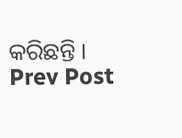କରିଛନ୍ତି ।
Prev Post